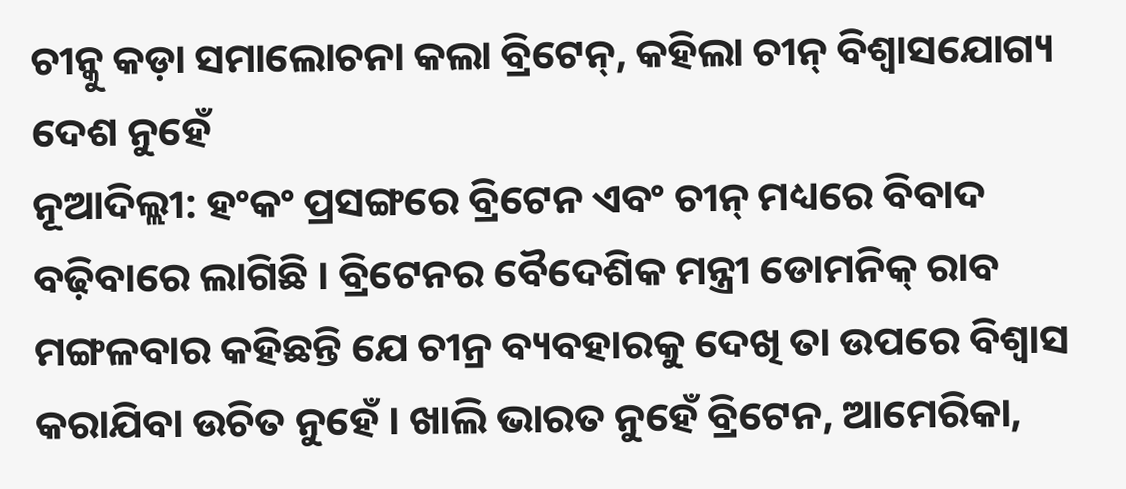ଚୀନ୍କୁ କଡ଼ା ସମାଲୋଚନା କଲା ବ୍ରିଟେନ୍, କହିଲା ଚୀନ୍ ବିଶ୍ୱାସଯୋଗ୍ୟ ଦେଶ ନୁହେଁ
ନୂଆଦିଲ୍ଲୀ: ହଂକଂ ପ୍ରସଙ୍ଗରେ ବ୍ରିଟେନ ଏବଂ ଚୀନ୍ ମଧ୍ୟରେ ବିବାଦ ବଢ଼ିବାରେ ଲାଗିଛି । ବ୍ରିଟେନର ବୈଦେଶିକ ମନ୍ତ୍ରୀ ଡୋମନିକ୍ ରାବ ମଙ୍ଗଳବାର କହିଛନ୍ତି ଯେ ଚୀନ୍ର ବ୍ୟବହାରକୁ ଦେଖି ତା ଉପରେ ବିଶ୍ୱାସ କରାଯିବା ଉଚିତ ନୁହେଁ । ଖାଲି ଭାରତ ନୁହେଁ ବ୍ରିଟେନ, ଆମେରିକା,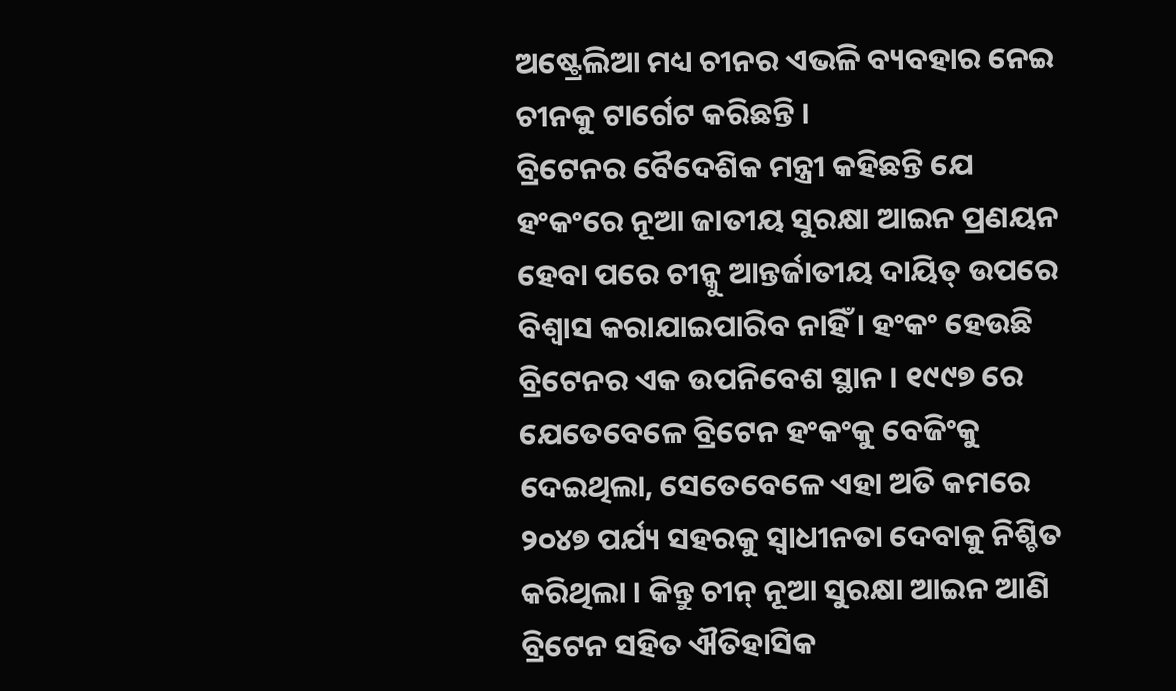ଅଷ୍ଟ୍ରେଲିଆ ମଧ୍ୟ ଚୀନର ଏଭଳି ବ୍ୟବହାର ନେଇ ଚୀନକୁ ଟାର୍ଗେଟ କରିଛନ୍ତି ।
ବ୍ରିଟେନର ବୈଦେଶିକ ମନ୍ତ୍ରୀ କହିଛନ୍ତି ଯେ ହଂକଂରେ ନୂଆ ଜାତୀୟ ସୁରକ୍ଷା ଆଇନ ପ୍ରଣୟନ ହେବା ପରେ ଚୀନ୍କୁ ଆନ୍ତର୍ଜାତୀୟ ଦାୟିତ୍ ଉପରେ ବିଶ୍ୱାସ କରାଯାଇପାରିବ ନାହିଁ । ହଂକଂ ହେଉଛି ବ୍ରିଟେନର ଏକ ଉପନିବେଶ ସ୍ଥାନ । ୧୯୯୭ ରେ ଯେତେବେଳେ ବ୍ରିଟେନ ହଂକଂକୁ ବେଜିଂକୁ ଦେଇଥିଲା, ସେତେବେଳେ ଏହା ଅତି କମରେ ୨୦୪୭ ପର୍ଯ୍ୟ ସହରକୁ ସ୍ୱାଧୀନତା ଦେବାକୁ ନିଶ୍ଚିତ କରିଥିଲା । କିନ୍ତୁ ଚୀନ୍ ନୂଆ ସୁରକ୍ଷା ଆଇନ ଆଣି ବ୍ରିଟେନ ସହିତ ଐତିହାସିକ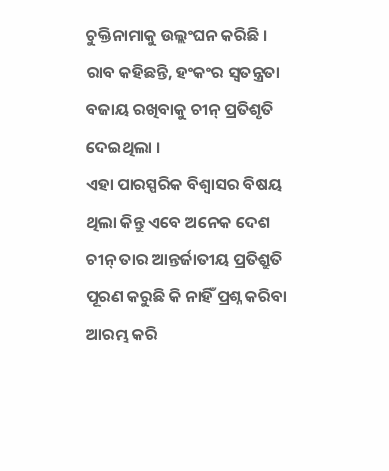ଚୁକ୍ତିନାମାକୁ ଉଲ୍ଲଂଘନ କରିଛି । ରାବ କହିଛନ୍ତି, ହଂକଂର ସ୍ୱତନ୍ତ୍ରତା ବଜାୟ ରଖିବାକୁ ଚୀନ୍ ପ୍ରତିଶୃତି ଦେଇଥିଲା ।
ଏହା ପାରସ୍ପରିକ ବିଶ୍ୱାସର ବିଷୟ ଥିଲା କିନ୍ତୁ ଏବେ ଅନେକ ଦେଶ ଚୀନ୍ ତାର ଆନ୍ତର୍ଜାତୀୟ ପ୍ରତିଶ୍ରୁତି ପୂରଣ କରୁଛି କି ନାହିଁ ପ୍ରଶ୍ନ କରିବା ଆରମ୍ଭ କରି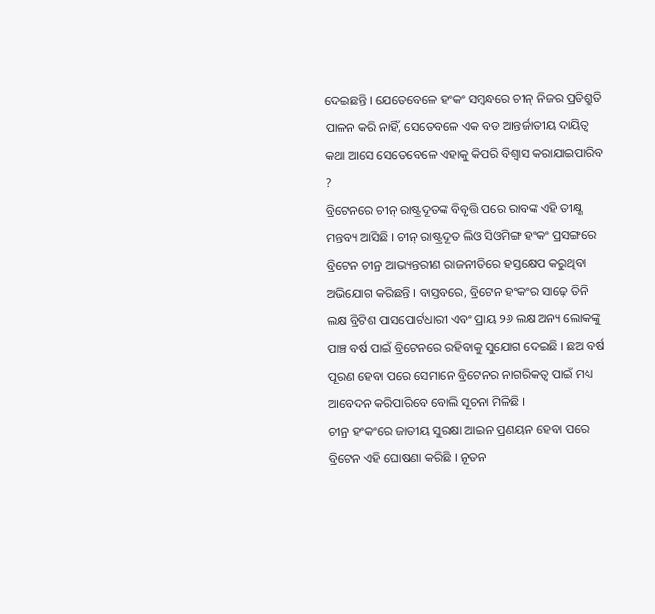ଦେଇଛନ୍ତି । ଯେତେବେଳେ ହଂକଂ ସମ୍ବନ୍ଧରେ ଚୀନ୍ ନିଜର ପ୍ରତିଶ୍ରୁତି ପାଳନ କରି ନାହିଁ, ସେତେବଳେ ଏକ ବଡ ଆନ୍ତର୍ଜାତୀୟ ଦାୟିତ୍ୱ କଥା ଆସେ ସେତେବେଳେ ଏହାକୁ କିପରି ବିଶ୍ୱାସ କରାଯାଇପାରିବ ?
ବ୍ରିଟେନରେ ଚୀନ୍ ରାଷ୍ଟ୍ରଦୂତଙ୍କ ବିବୃତ୍ତି ପରେ ରାବଙ୍କ ଏହି ତୀକ୍ଷ୍ଣ ମନ୍ତବ୍ୟ ଆସିଛି । ଚୀନ୍ ରାଷ୍ଟ୍ରଦୂତ ଲିଓ ସିଓମିଙ୍ଗ ହଂକଂ ପ୍ରସଙ୍ଗରେ ବ୍ରିଟେନ ଚୀନ୍ର ଆଭ୍ୟନ୍ତରୀଣ ରାଜନୀତିରେ ହସ୍ତକ୍ଷେପ କରୁଥିବା ଅଭିଯୋଗ କରିଛନ୍ତି । ବାସ୍ତବରେ, ବ୍ରିଟେନ ହଂକଂର ସାଢ଼େ ତିନି ଲକ୍ଷ ବ୍ରିଟିଶ ପାସପୋର୍ଟଧାରୀ ଏବଂ ପ୍ରାୟ ୨୬ ଲକ୍ଷ ଅନ୍ୟ ଲୋକଙ୍କୁ ପାଞ୍ଚ ବର୍ଷ ପାଇଁ ବ୍ରିଟେନରେ ରହିବାକୁ ସୁଯୋଗ ଦେଇଛି । ଛଅ ବର୍ଷ ପୂରଣ ହେବା ପରେ ସେମାନେ ବ୍ରିଟେନର ନାଗରିକତ୍ୱ ପାଇଁ ମଧ୍ୟ ଆବେଦନ କରିପାରିବେ ବୋଲି ସୂଚନା ମିଳିଛି ।
ଚୀନ୍ର ହଂକଂରେ ଜାତୀୟ ସୁରକ୍ଷା ଆଇନ ପ୍ରଣୟନ ହେବା ପରେ ବ୍ରିଟେନ ଏହି ଘୋଷଣା କରିଛି । ନୂତନ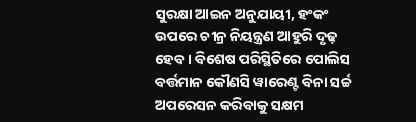ସୁରକ୍ଷା ଆଇନ ଅନୁଯାୟୀ, ହଂକଂ ଉପରେ ଚୀନ୍ର ନିୟନ୍ତ୍ରଣ ଆହୁରି ଦୃଢ଼ ହେବ । ବିଶେଷ ପରିସ୍ଥିତିରେ ପୋଲିସ ବର୍ତ୍ତମାନ କୌଣସି ୱାରେଣ୍ଟ ବିନା ସର୍ଚ୍ଚ ଅପରେସନ କରିବାକୁ ସକ୍ଷମ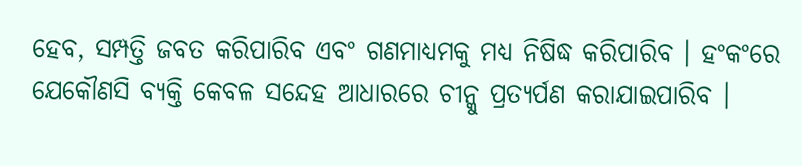ହେବ, ସମ୍ପତ୍ତି ଜବତ କରିପାରିବ ଏବଂ ଗଣମାଧ୍ୟମକୁ ମଧ୍ୟ ନିଷିଦ୍ଧ କରିପାରିବ । ହଂକଂରେ ଯେକୌଣସି ବ୍ୟକ୍ତି କେବଳ ସନ୍ଦେହ ଆଧାରରେ ଚୀନ୍କୁ ପ୍ରତ୍ୟର୍ପଣ କରାଯାଇପାରିବ ।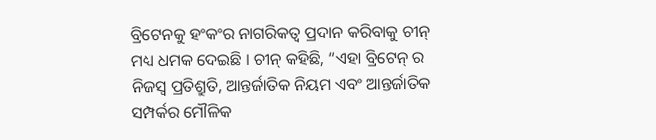ବ୍ରିଟେନକୁ ହଂକଂର ନାଗରିକତ୍ୱ ପ୍ରଦାନ କରିବାକୁ ଚୀନ୍ ମଧ୍ୟ ଧମକ ଦେଇଛି । ଚୀନ୍ କହିଛି, “ଏହା ବ୍ରିଟେନ୍ ର ନିଜସ୍ୱ ପ୍ରତିଶ୍ରୁତି, ଆନ୍ତର୍ଜାତିକ ନିୟମ ଏବଂ ଆନ୍ତର୍ଜାତିକ ସମ୍ପର୍କର ମୌଳିକ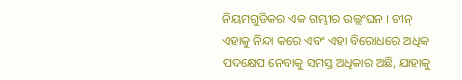ନିୟମଗୁଡିକର ଏକ ଗମ୍ଭୀର ଉଲ୍ଲଂଘନ । ଚୀନ୍ ଏହାକୁ ନିନ୍ଦା କରେ ଏବଂ ଏହା ବିରୋଧରେ ଅଧିକ ପଦକ୍ଷେପ ନେବାକୁ ସମସ୍ତ ଅଧିକାର ଅଛି, ଯାହାକୁ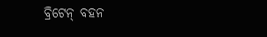ବ୍ରିଟେନ୍ ବହନ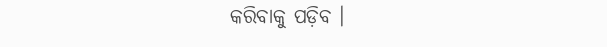କରିବାକୁ ପଡ଼ିବ ।